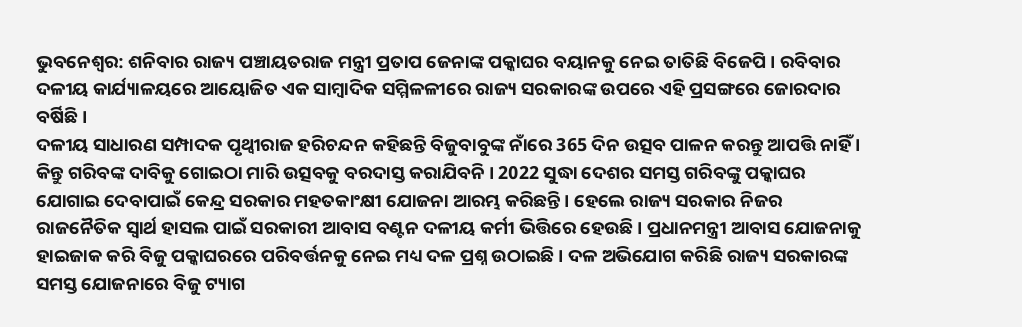ଭୁବନେଶ୍ବର: ଶନିବାର ରାଜ୍ୟ ପଞ୍ଚାୟତରାଜ ମନ୍ତ୍ରୀ ପ୍ରତାପ ଜେନାଙ୍କ ପକ୍କାଘର ବୟାନକୁ ନେଇ ତାତିଛି ବିଜେପି । ରବିବାର ଦଳୀୟ କାର୍ଯ୍ୟାଳୟରେ ଆୟୋଜିତ ଏକ ସାମ୍ବାଦିକ ସମ୍ମିଳଳୀରେ ରାଜ୍ୟ ସରକାରଙ୍କ ଉପରେ ଏହି ପ୍ରସଙ୍ଗରେ ଜୋରଦାର ବର୍ଷିଛି ।
ଦଳୀୟ ସାଧାରଣ ସମ୍ପାଦକ ପୃଥ୍ବୀରାଜ ହରିଚନ୍ଦନ କହିଛନ୍ତି ବିଜୁବାବୁଙ୍କ ନାଁରେ 365 ଦିନ ଉତ୍ସବ ପାଳନ କରନ୍ତୁ ଆପତ୍ତି ନାହିଁ । କିନ୍ତୁ ଗରିବଙ୍କ ଦାବିକୁ ଗୋଇଠା ମାରି ଉତ୍ସବକୁ ବରଦାସ୍ତ କରାଯିବନି । 2022 ସୁଦ୍ଧା ଦେଶର ସମସ୍ତ ଗରିବଙ୍କୁ ପକ୍କାଘର ଯୋଗାଇ ଦେବାପାଇଁ କେନ୍ଦ୍ର ସରକାର ମହତକାଂକ୍ଷୀ ଯୋଜନା ଆରମ୍ଭ କରିଛନ୍ତି । ହେଲେ ରାଜ୍ୟ ସରକାର ନିଜର ରାଜନୈତିକ ସ୍ବାର୍ଥ ହାସଲ ପାଇଁ ସରକାରୀ ଆବାସ ବଣ୍ଟନ ଦଳୀୟ କର୍ମୀ ଭିତ୍ତିରେ ହେଉଛି । ପ୍ରଧାନମନ୍ତ୍ରୀ ଆବାସ ଯୋଜନାକୁ ହାଇଜାକ କରି ବିଜୁ ପକ୍କାଘରରେ ପରିବର୍ତ୍ତନକୁ ନେଇ ମଧ୍ୟ ଦଳ ପ୍ରଶ୍ନ ଉଠାଇଛି । ଦଳ ଅଭିଯୋଗ କରିଛି ରାଜ୍ୟ ସରକାରଙ୍କ ସମସ୍ତ ଯୋଜନାରେ ବିଜୁ ଟ୍ୟାଗ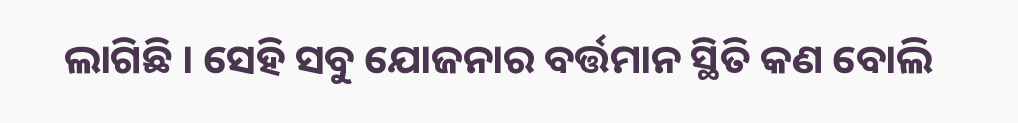ଲାଗିଛି । ସେହି ସବୁ ଯୋଜନାର ବର୍ତ୍ତମାନ ସ୍ଥିତି କଣ ବୋଲି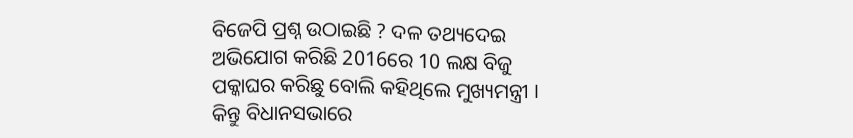ବିଜେପି ପ୍ରଶ୍ନ ଉଠାଇଛି ? ଦଳ ତଥ୍ୟଦେଇ ଅଭିଯୋଗ କରିଛି 2016ରେ 10 ଲକ୍ଷ ବିଜୁ ପକ୍କାଘର କରିଛୁ ବୋଲି କହିଥିଲେ ମୁଖ୍ୟମନ୍ତ୍ରୀ । କିନ୍ତୁ ବିଧାନସଭାରେ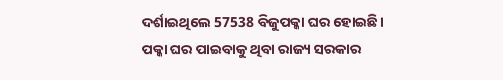ଦର୍ଶାଇଥିଲେ 57538 ବିଜୁପକ୍କା ଘର ହୋଇଛି।
ପକ୍କା ଘର ପାଇବାକୁ ଥିବା ରାଜ୍ୟ ସରକାର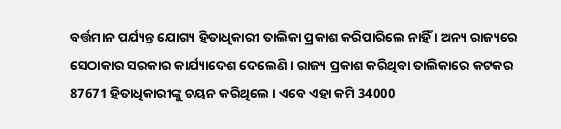ବର୍ତ୍ତମାନ ପର୍ଯ୍ୟନ୍ତ ଯୋଗ୍ୟ ହିତାଧିକାରୀ ତାଲିକା ପ୍ରକାଶ କରିପାରିଲେ ନାହିଁ । ଅନ୍ୟ ରାଜ୍ୟରେ ସେଠାକାର ସରକାର କାର୍ଯ୍ୟାଦେଶ ଦେଲେଣି । ରାଜ୍ୟ ପ୍ରକାଶ କରିଥିବା ତାଲିକାରେ କଟକର 87671 ହିତାଧିକାରୀଙ୍କୁ ଚୟନ କରିଥିଲେ । ଏବେ ଏହା କମି 34000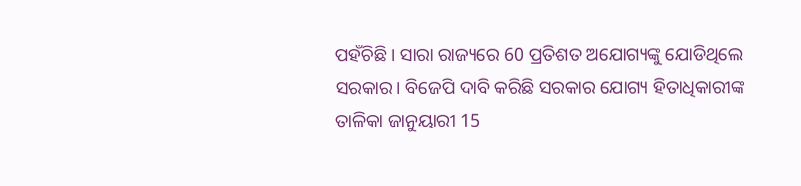ପହଁଚିଛି । ସାରା ରାଜ୍ୟରେ 60 ପ୍ରତିଶତ ଅଯୋଗ୍ୟଙ୍କୁ ଯୋଡିଥିଲେ ସରକାର। ବିଜେପି ଦାବି କରିଛି ସରକାର ଯୋଗ୍ୟ ହିତାଧିକାରୀଙ୍କ ତାଳିକା ଜାନୁୟାରୀ 15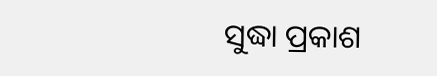ସୁଦ୍ଧା ପ୍ରକାଶ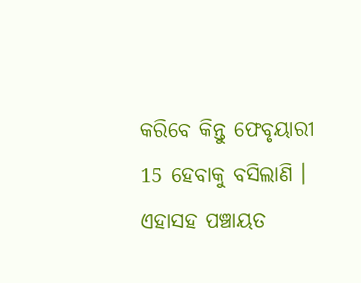କରିବେ କିନ୍ତୁ ଫେବୃୟାରୀ 15 ହେବାକୁ ବସିଲାଣି । ଏହାସହ ପଞ୍ଚାୟତ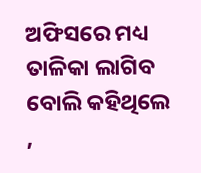ଅଫିସରେ ମଧ୍ୟ ତାଳିକା ଲାଗିବ ବୋଲି କହିଥିଲେ ,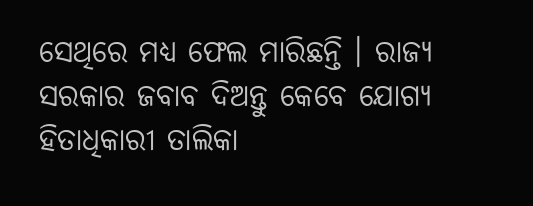ସେଥିରେ ମଧ୍ୟ ଫେଲ ମାରିଛନ୍ତି । ରାଜ୍ୟ ସରକାର ଜବାବ ଦିଅନ୍ତୁ କେବେ ଯୋଗ୍ୟ ହିତାଧିକାରୀ ତାଲିକା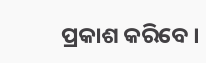ପ୍ରକାଶ କରିବେ ।